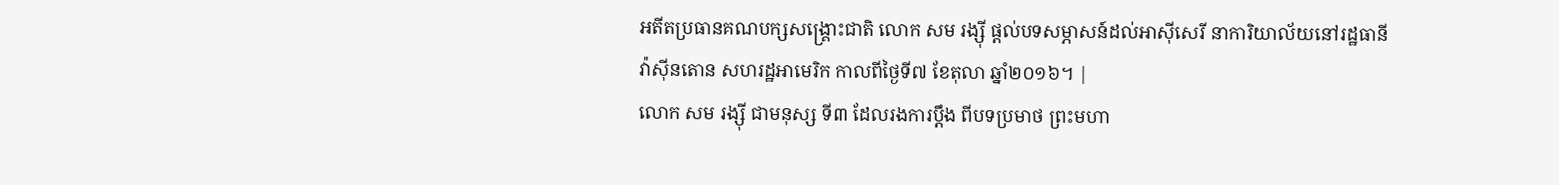អតីតប្រធានគណបក្សសង្គ្រោះជាតិ លោក សម រង្ស៊ី ផ្ដល់បទសម្ភាសន៍ដល់អាស៊ីសេរី នាការិយាល័យនៅរដ្ឋធានីវ៉ាស៊ីនតោន សហរដ្ឋអាមេរិក កាលពីថ្ងៃទី៧ ខែតុលា ឆ្នាំ២០១៦។ |
លោក សម រង្ស៊ី ជាមនុស្ស ទី៣ ដែលរងការប្តឹង ពីបទប្រមាថ ព្រះមហា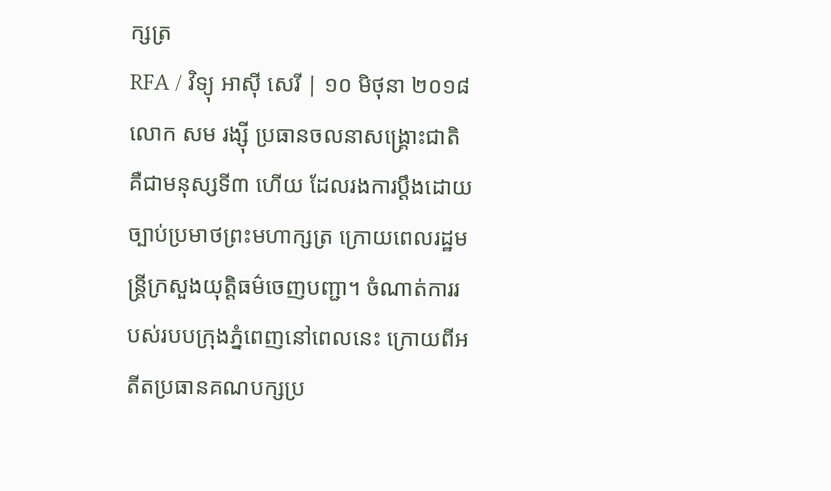ក្សត្រ
RFA / វិទ្យុ អាស៊ី សេរី | ១០ មិថុនា ២០១៨
លោក សម រង្ស៊ី ប្រធានចលនាសង្គ្រោះជាតិ គឺជាមនុស្សទី៣ ហើយ ដែលរងការប្តឹងដោយច្បាប់ប្រមាថព្រះមហាក្សត្រ ក្រោយពេលរដ្ឋមន្ត្រីក្រសួងយុត្តិធម៌ចេញបញ្ជា។ ចំណាត់ការរបស់របបក្រុងភ្នំពេញនៅពេលនេះ ក្រោយពីអតីតប្រធានគណបក្សប្រ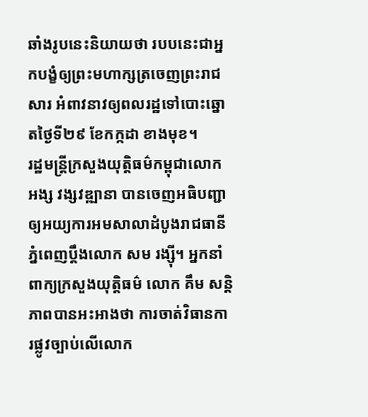ឆាំងរូបនេះនិយាយថា របបនេះជាអ្នកបង្ខំឲ្យព្រះមហាក្សត្រចេញព្រះរាជសារ អំពាវនាវឲ្យពលរដ្ឋទៅបោះឆ្នោតថ្ងៃទី២៩ ខែកក្កដា ខាងមុខ។
រដ្ឋមន្ត្រីក្រសួងយុត្តិធម៌កម្ពុជាលោក អង្ស វង្សវឌ្ឍានា បានចេញអធិបញ្ជាឲ្យអយ្យការអមសាលាដំបូងរាជធានីភ្នំពេញប្ដឹងលោក សម រង្ស៊ី។ អ្នកនាំពាក្យក្រសួងយុត្តិធម៌ លោក គឹម សន្តិភាពបានអះអាងថា ការចាត់វិធានការផ្លូវច្បាប់លើលោក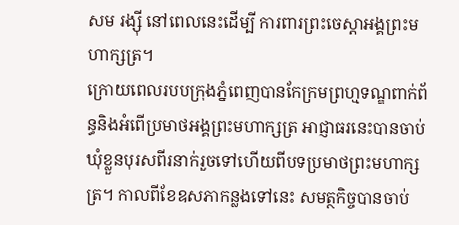សម រង្ស៊ី នៅពេលនេះដើម្បី ការពារព្រះចេស្ដាអង្គព្រះមហាក្សត្រ។
ក្រោយពេលរបបក្រុងភ្នំពេញបានកែក្រមព្រហ្មទណ្ឌពាក់ព័ន្ធនិងអំពើប្រមាថអង្គព្រះមហាក្សត្រ អាជ្ញាធរនេះបានចាប់ឃុំខ្លួនបុរសពីរនាក់រួចទៅហើយពីបទប្រមាថព្រះមហាក្សត្រ។ កាលពីខែឧសភាកន្លងទៅនេះ សមត្ថកិច្ចបានចាប់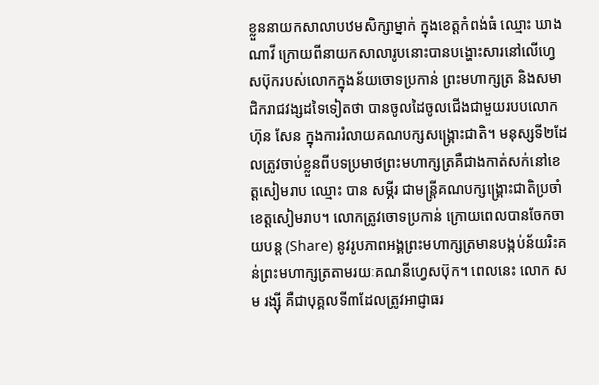ខ្លួននាយកសាលាបឋមសិក្សាម្នាក់ ក្នុងខេត្តកំពង់ធំ ឈ្មោះ ឃាង ណាវី ក្រោយពីនាយកសាលារូបនោះបានបង្ហោះសារនៅលើហ្វេសប៊ុករបស់លោកក្នុងន័យចោទប្រកាន់ ព្រះមហាក្សត្រ និងសមាជិករាជវង្សដទៃទៀតថា បានចូលដៃចូលជើងជាមួយរបបលោក ហ៊ុន សែន ក្នុងការរំលាយគណបក្សសង្គ្រោះជាតិ។ មនុស្សទី២ដែលត្រូវចាប់ខ្លួនពីបទប្រមាថព្រះមហាក្សត្រគឺជាងកាត់សក់នៅខេត្តសៀមរាប ឈ្មោះ បាន សម្ភីរ ជាមន្ត្រីគណបក្សង្គ្រោះជាតិប្រចាំខេត្តសៀមរាប។ លោកត្រូវចោទប្រកាន់ ក្រោយពេលបានចែកចាយបន្ត (Share) នូវរូបភាពអង្គព្រះមហាក្សត្រមានបង្កប់ន័យរិះគន់ព្រះមហាក្សត្រតាមរយៈគណនីហ្វេសប៊ុក។ ពេលនេះ លោក សម រង្ស៊ី គឺជាបុគ្គលទី៣ដែលត្រូវអាជ្ញាធរ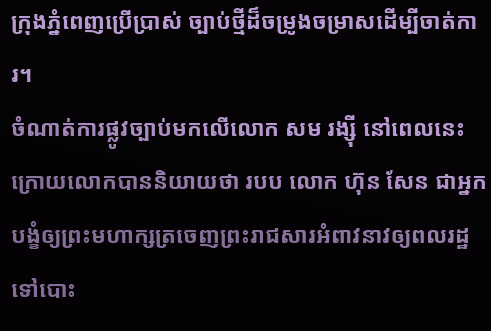ក្រុងភ្នំពេញប្រើប្រាស់ ច្បាប់ថ្មីដ៏ចម្រូងចម្រាសដើម្បីចាត់ការ។
ចំណាត់ការផ្លូវច្បាប់មកលើលោក សម រង្ស៊ី នៅពេលនេះក្រោយលោកបាននិយាយថា របប លោក ហ៊ុន សែន ជាអ្នកបង្ខំឲ្យព្រះមហាក្សត្រចេញព្រះរាជសារអំពាវនាវឲ្យពលរដ្ឋទៅបោះ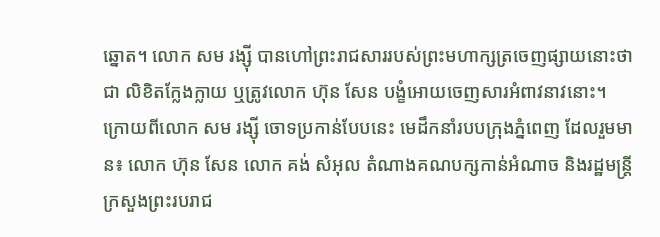ឆ្នោត។ លោក សម រង្ស៊ី បានហៅព្រះរាជសាររបស់ព្រះមហាក្សត្រចេញផ្សាយនោះថាជា លិខិតក្លែងក្លាយ ឬត្រូវលោក ហ៊ុន សែន បង្ខំអោយចេញសារអំពាវនាវនោះ។ ក្រោយពីលោក សម រង្ស៊ី ចោទប្រកាន់បែបនេះ មេដឹកនាំរបបក្រុងភ្នំពេញ ដែលរួមមាន៖ លោក ហ៊ុន សែន លោក គង់ សំអុល តំណាងគណបក្សកាន់អំណាច និងរដ្ឋមន្ត្រីក្រសួងព្រះរបរាជ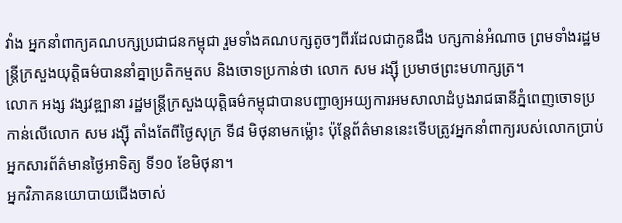វាំង អ្នកនាំពាក្យគណបក្សប្រជាជនកម្ពុជា រួមទាំងគណបក្សតូចៗពីរដែលជាកូនជឹង បក្សកាន់អំណាច ព្រមទាំងរដ្ឋមន្ត្រីក្រសួងយុត្តិធម៌បាននាំគ្នាប្រតិកម្មតប និងចោទប្រកាន់ថា លោក សម រង្ស៊ី ប្រមាថព្រះមហាក្សត្រ។
លោក អង្ស វង្សវឌ្ឍានា រដ្ឋមន្ត្រីក្រសួងយុត្តិធម៌កម្ពុជាបានបញ្ជាឲ្យអយ្យការអមសាលាដំបូងរាជធានីភ្នំពេញចោទប្រកាន់លើលោក សម រង្ស៊ី តាំងតែពីថ្ងៃសុក្រ ទី៨ មិថុនាមកម្ល៉ោះ ប៉ុន្តែព័ត៌មាននេះទើបត្រូវអ្នកនាំពាក្យរបស់លោកប្រាប់អ្នកសារព័ត៌មានថ្ងៃអាទិត្យ ទី១០ ខែមិថុនា។
អ្នកវិភាគនយោបាយជើងចាស់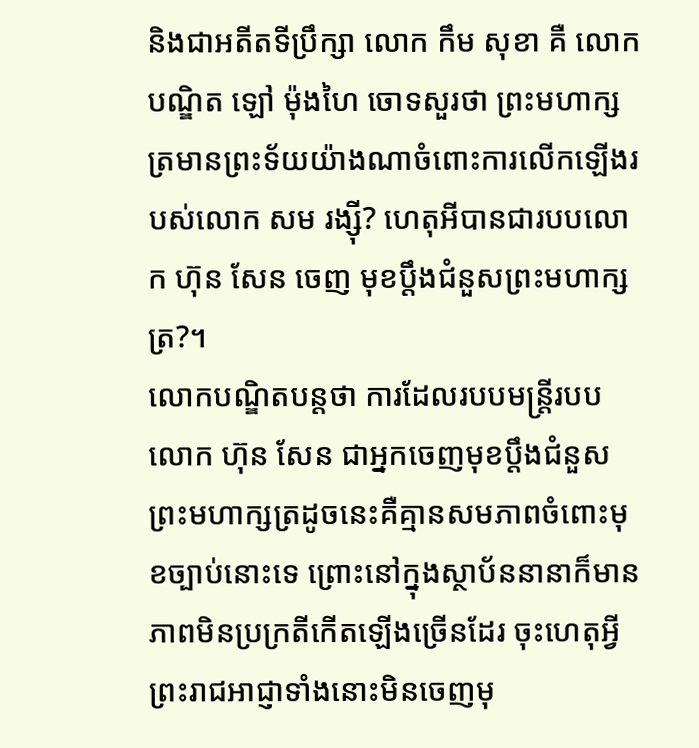និងជាអតីតទីប្រឹក្សា លោក កឹម សុខា គឺ លោក បណ្ឌិត ឡៅ ម៉ុងហៃ ចោទសួរថា ព្រះមហាក្សត្រមានព្រះទ័យយ៉ាងណាចំពោះការលើកឡើងរបស់លោក សម រង្ស៊ី? ហេតុអីបានជារបបលោក ហ៊ុន សែន ចេញ មុខប្តឹងជំនួសព្រះមហាក្សត្រ?។
លោកបណ្ឌិតបន្តថា ការដែលរបបមន្ត្រីរបបលោក ហ៊ុន សែន ជាអ្នកចេញមុខប្តឹងជំនួសព្រះមហាក្សត្រដូចនេះគឺគ្មានសមភាពចំពោះមុខច្បាប់នោះទេ ព្រោះនៅក្នុងស្ថាប័ននានាក៏មាន ភាពមិនប្រក្រតីកើតឡើងច្រើនដែរ ចុះហេតុអ្វីព្រះរាជអាជ្ញាទាំងនោះមិនចេញមុ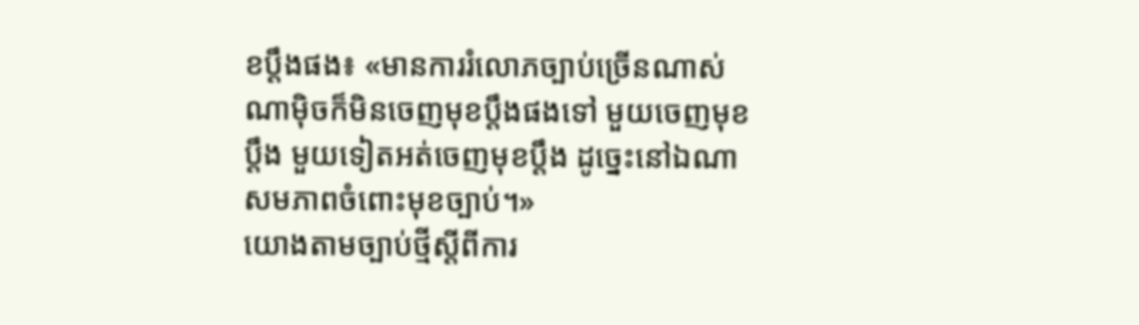ខប្ដឹងផង៖ «មានការរំលោភច្បាប់ច្រើនណាស់ណាម៉ិចក៏មិនចេញមុខប្ដឹងផងទៅ មួយចេញមុខប្តឹង មួយទៀតអត់ចេញមុខប្តឹង ដូច្នេះនៅឯណាសមភាពចំពោះមុខច្បាប់។»
យោងតាមច្បាប់ថ្មីស្ដីពីការ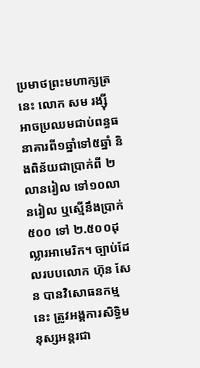ប្រមាថព្រះមហាក្សត្រនេះ លោក សម រង្ស៊ី អាចប្រឈមជាប់ពន្ធធនាគារពី១ឆ្នាំទៅ៥ឆ្នាំ និងពិន័យជាប្រាក់ពី ២លានរៀល ទៅ១០លានរៀល ឬស្មើនឹងប្រាក់ ៥០០ ទៅ ២.៥០០ដុល្លារអាមេរិក។ ច្បាប់ដែលរបបលោក ហ៊ុន សែន បានវិសោធនកម្មនេះ ត្រូវអង្គការសិទ្ធិមនុស្សអន្តរជា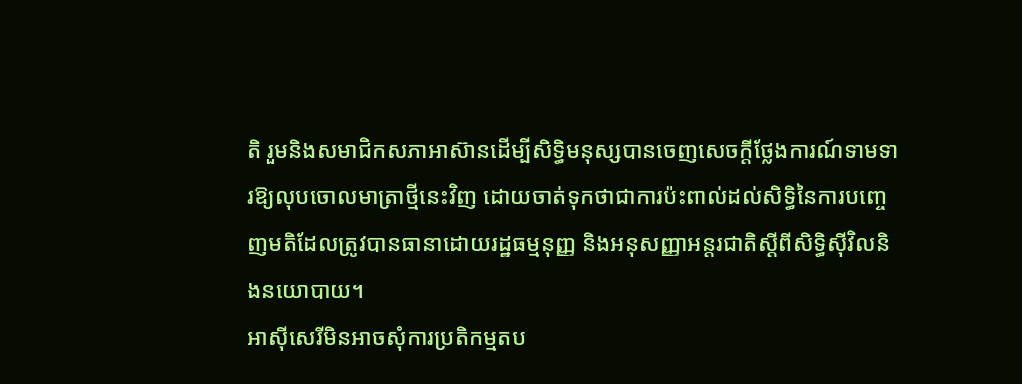តិ រួមនិងសមាជិកសភាអាស៊ានដើម្បីសិទ្ធិមនុស្សបានចេញសេចក្ដីថ្លែងការណ៍ទាមទារឱ្យលុបចោលមាត្រាថ្មីនេះវិញ ដោយចាត់ទុកថាជាការប៉ះពាល់ដល់សិទ្ធិនៃការបញ្ចេញមតិដែលត្រូវបានធានាដោយរដ្ឋធម្មនុញ្ញ និងអនុសញ្ញាអន្តរជាតិស្ដីពីសិទ្ធិស៊ីវិលនិងនយោបាយ។
អាស៊ីសេរីមិនអាចសុំការប្រតិកម្មតប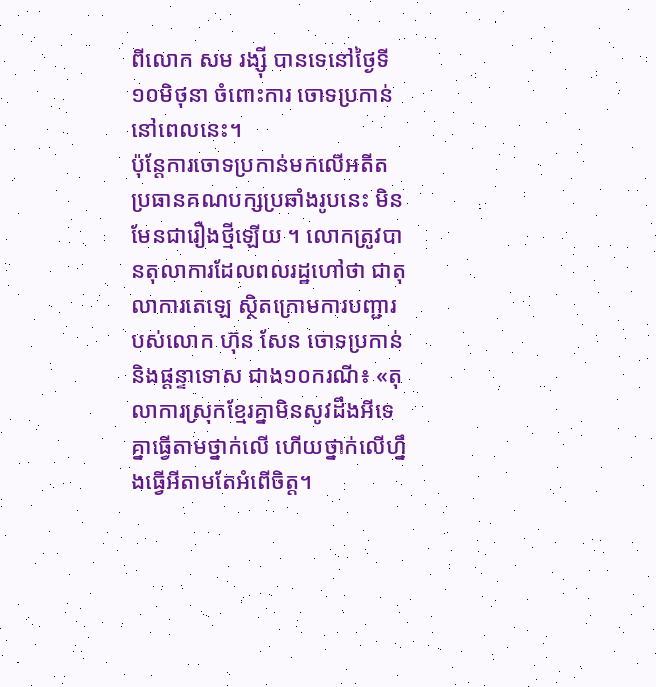ពីលោក សម រង្ស៊ី បានទេនៅថ្ងៃទី១០មិថុនា ចំពោះការ ចោទប្រកាន់នៅពេលនេះ។
ប៉ុន្តែការចោទប្រកាន់មកលើអតីតប្រធានគណបក្សប្រឆាំងរូបនេះ មិនមែនជារឿងថ្មីឡើយ ។ លោកត្រូវបានតុលាការដែលពលរដ្ឋហៅថា ជាតុលាការតេឡេ ស្ថិតក្រោមការបញ្ជារបស់លោក ហ៊ុន សែន ចោទប្រកាន់ និងផ្ដន្ទាទោស ជាង១០ករណី៖ «តុលាការស្រុកខ្មែរគ្នាមិនសូវដឹងអីទេ គ្នាធ្វើតាមថ្នាក់លើ ហើយថ្នាក់លើហ្នឹងធ្វើអីតាមតែអំពើចិត្ត។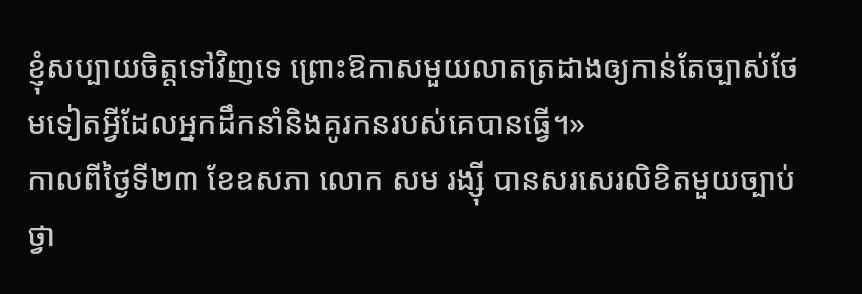ខ្ញុំសប្បាយចិត្តទៅវិញទេ ព្រោះឱកាសមួយលាតត្រដាងឲ្យកាន់តែច្បាស់ថែមទៀតអ្វីដែលអ្នកដឹកនាំនិងគូរកនរបស់គេបានធ្វើ។»
កាលពីថ្ងៃទី២៣ ខែឧសភា លោក សម រង្ស៊ី បានសរសេរលិខិតមួយច្បាប់ ថ្វា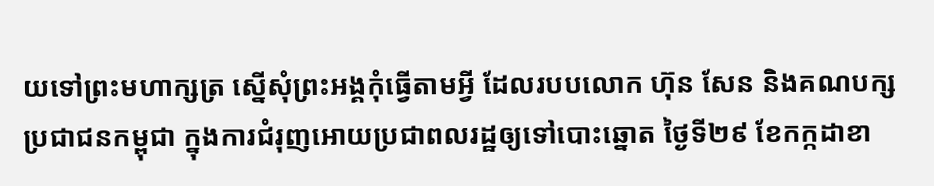យទៅព្រះមហាក្សត្រ ស្នើសុំព្រះអង្គកុំធ្វើតាមអ្វី ដែលរបបលោក ហ៊ុន សែន និងគណបក្សប្រជាជនកម្ពុជា ក្នុងការជំរុញអោយប្រជាពលរដ្ឋឲ្យទៅបោះឆ្នោត ថ្ងៃទី២៩ ខែកក្កដាខា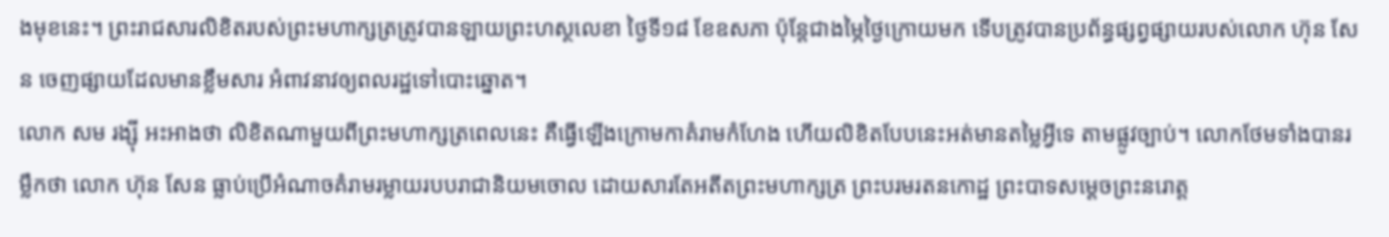ងមុខនេះ។ ព្រះរាជសារលិខិតរបស់ព្រះមហាក្សត្រត្រូវបានឡាយព្រះហស្ថលេខា ថ្ងៃទី១៨ ខែឧសភា ប៉ុន្តែជាងម្ភៃថ្ងៃក្រោយមក ទើបត្រូវបានប្រព័ន្ធផ្សព្វផ្សាយរបស់លោក ហ៊ុន សែន ចេញផ្សាយដែលមានខ្លឹមសារ អំពាវនាវឲ្យពលរដ្ឋទៅបោះឆ្នោត។
លោក សម រង្ស៊ី អះអាងថា លិខិតណាមួយពីព្រះមហាក្សត្រពេលនេះ គឺធ្វើឡើងក្រោមកាគំរាមកំហែង ហើយលិខិតបែបនេះអត់មានតម្លៃអ្វីទេ តាមផ្លូវច្បាប់។ លោកថែមទាំងបានរម្លឹកថា លោក ហ៊ុន សែន ធ្លាប់ប្រើអំណាចគំរាមរម្លាយរបបរាជានិយមចោល ដោយសារតែអតីតព្រះមហាក្សត្រ ព្រះបរមរតនកោដ្ឋ ព្រះបាទសម្ដេចព្រះនរោត្ត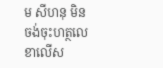ម សីហនុ មិនចង់ចុះហត្ថលេខាលើស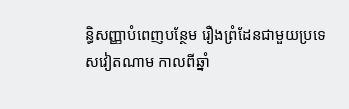ន្ធិសញ្ញាបំពេញបន្ថែម រឿងព្រំដែនជាមួយប្រទេសវៀតណាម កាលពីឆ្នាំ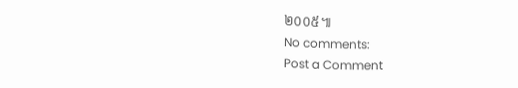២០០៥៕
No comments:
Post a Comment